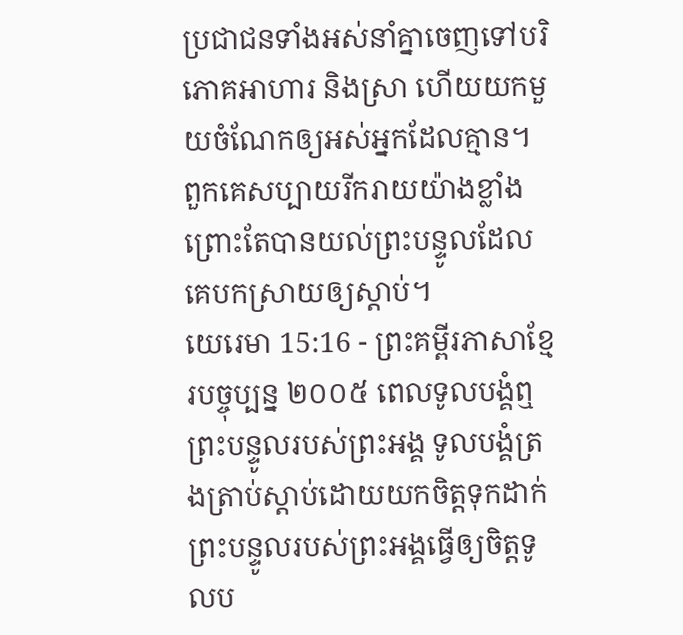ប្រជាជនទាំងអស់នាំគ្នាចេញទៅបរិភោគអាហារ និងស្រា ហើយយកមួយចំណែកឲ្យអស់អ្នកដែលគ្មាន។ ពួកគេសប្បាយរីករាយយ៉ាងខ្លាំង ព្រោះតែបានយល់ព្រះបន្ទូលដែលគេបកស្រាយឲ្យស្ដាប់។
យេរេមា 15:16 - ព្រះគម្ពីរភាសាខ្មែរបច្ចុប្បន្ន ២០០៥ ពេលទូលបង្គំឮព្រះបន្ទូលរបស់ព្រះអង្គ ទូលបង្គំត្រងត្រាប់ស្ដាប់ដោយយកចិត្តទុកដាក់ ព្រះបន្ទូលរបស់ព្រះអង្គធ្វើឲ្យចិត្តទូលប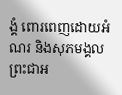ង្គំ ពោរពេញដោយអំណរ និងសុភមង្គល ព្រះជាអ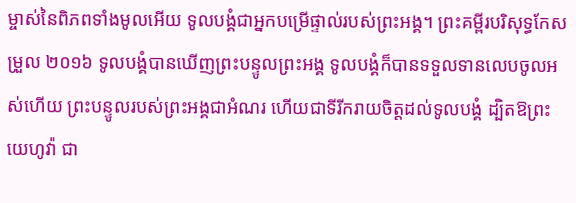ម្ចាស់នៃពិភពទាំងមូលអើយ ទូលបង្គំជាអ្នកបម្រើផ្ទាល់របស់ព្រះអង្គ។ ព្រះគម្ពីរបរិសុទ្ធកែសម្រួល ២០១៦ ទូលបង្គំបានឃើញព្រះបន្ទូលព្រះអង្គ ទូលបង្គំក៏បានទទួលទានលេបចូលអស់ហើយ ព្រះបន្ទូលរបស់ព្រះអង្គជាអំណរ ហើយជាទីរីករាយចិត្តដល់ទូលបង្គំ ដ្បិតឱព្រះយេហូវ៉ា ជា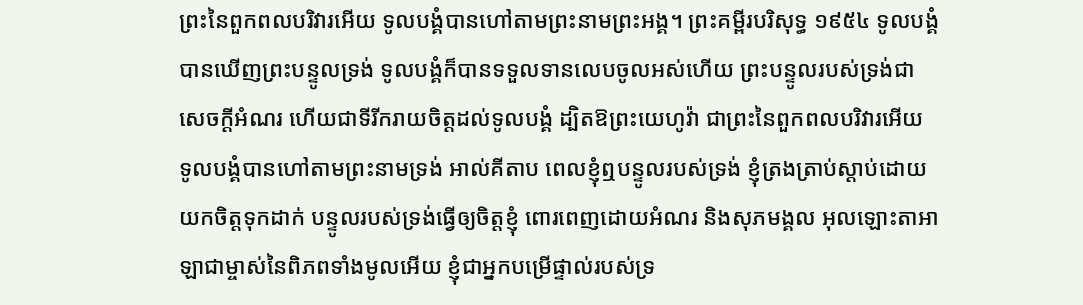ព្រះនៃពួកពលបរិវារអើយ ទូលបង្គំបានហៅតាមព្រះនាមព្រះអង្គ។ ព្រះគម្ពីរបរិសុទ្ធ ១៩៥៤ ទូលបង្គំបានឃើញព្រះបន្ទូលទ្រង់ ទូលបង្គំក៏បានទទួលទានលេបចូលអស់ហើយ ព្រះបន្ទូលរបស់ទ្រង់ជាសេចក្ដីអំណរ ហើយជាទីរីករាយចិត្តដល់ទូលបង្គំ ដ្បិតឱព្រះយេហូវ៉ា ជាព្រះនៃពួកពលបរិវារអើយ ទូលបង្គំបានហៅតាមព្រះនាមទ្រង់ អាល់គីតាប ពេលខ្ញុំឮបន្ទូលរបស់ទ្រង់ ខ្ញុំត្រងត្រាប់ស្ដាប់ដោយយកចិត្តទុកដាក់ បន្ទូលរបស់ទ្រង់ធ្វើឲ្យចិត្តខ្ញុំ ពោរពេញដោយអំណរ និងសុភមង្គល អុលឡោះតាអាឡាជាម្ចាស់នៃពិភពទាំងមូលអើយ ខ្ញុំជាអ្នកបម្រើផ្ទាល់របស់ទ្រ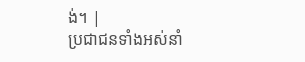ង់។ |
ប្រជាជនទាំងអស់នាំ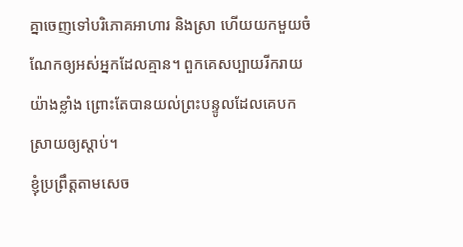គ្នាចេញទៅបរិភោគអាហារ និងស្រា ហើយយកមួយចំណែកឲ្យអស់អ្នកដែលគ្មាន។ ពួកគេសប្បាយរីករាយយ៉ាងខ្លាំង ព្រោះតែបានយល់ព្រះបន្ទូលដែលគេបកស្រាយឲ្យស្ដាប់។
ខ្ញុំប្រព្រឹត្តតាមសេច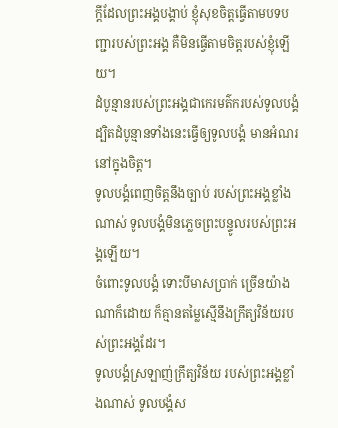ក្ដីដែលព្រះអង្គបង្គាប់ ខ្ញុំសុខចិត្តធ្វើតាមបទបញ្ជារបស់ព្រះអង្គ គឺមិនធ្វើតាមចិត្តរបស់ខ្ញុំឡើយ។
ដំបូន្មានរបស់ព្រះអង្គជាកេរមត៌ករបស់ទូលបង្គំ ដ្បិតដំបូន្មានទាំងនេះធ្វើឲ្យទូលបង្គំ មានអំណរនៅក្នុងចិត្ត។
ទូលបង្គំពេញចិត្តនឹងច្បាប់ របស់ព្រះអង្គខ្លាំងណាស់ ទូលបង្គំមិនភ្លេចព្រះបន្ទូលរបស់ព្រះអង្គឡើយ។
ចំពោះទូលបង្គំ ទោះបីមាសប្រាក់ ច្រើនយ៉ាងណាក៏ដោយ ក៏គ្មានតម្លៃស្មើនឹងក្រឹត្យវិន័យរបស់ព្រះអង្គដែរ។
ទូលបង្គំស្រឡាញ់ក្រឹត្យវិន័យ របស់ព្រះអង្គខ្លាំងណាស់ ទូលបង្គំស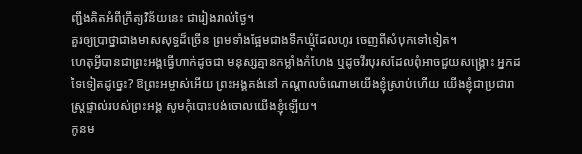ញ្ជឹងគិតអំពីក្រឹត្យវិន័យនេះ ជារៀងរាល់ថ្ងៃ។
គួរឲ្យប្រាថ្នាជាងមាសសុទ្ធដ៏ច្រើន ព្រមទាំងផ្អែមជាងទឹកឃ្មុំដែលហូរ ចេញពីសំបុកទៅទៀត។
ហេតុអ្វីបានជាព្រះអង្គធ្វើហាក់ដូចជា មនុស្សគ្មានកម្លាំងកំហែង ឬដូចវីរបុរសដែលពុំអាចជួយសង្គ្រោះ អ្នកដទៃទៀតដូច្នេះ? ឱព្រះអម្ចាស់អើយ ព្រះអង្គគង់នៅ កណ្ដាលចំណោមយើងខ្ញុំស្រាប់ហើយ យើងខ្ញុំជាប្រជារាស្ត្រផ្ទាល់របស់ព្រះអង្គ សូមកុំបោះបង់ចោលយើងខ្ញុំឡើយ។
កូនម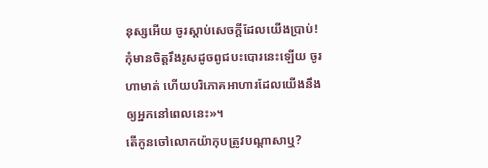នុស្សអើយ ចូរស្ដាប់សេចក្ដីដែលយើងប្រាប់! កុំមានចិត្តរឹងរូសដូចពូជបះបោរនេះឡើយ ចូរហាមាត់ ហើយបរិភោគអាហារដែលយើងនឹងឲ្យអ្នកនៅពេលនេះ»។
តើកូនចៅលោកយ៉ាកុបត្រូវបណ្ដាសាឬ?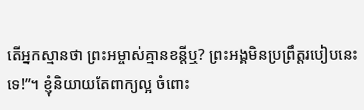តើអ្នកស្មានថា ព្រះអម្ចាស់គ្មានខន្តីឬ? ព្រះអង្គមិនប្រព្រឹត្តរបៀបនេះទេ!”។ ខ្ញុំនិយាយតែពាក្យល្អ ចំពោះ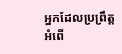អ្នកដែលប្រព្រឹត្តអំពើ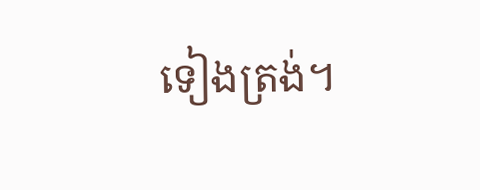ទៀងត្រង់។